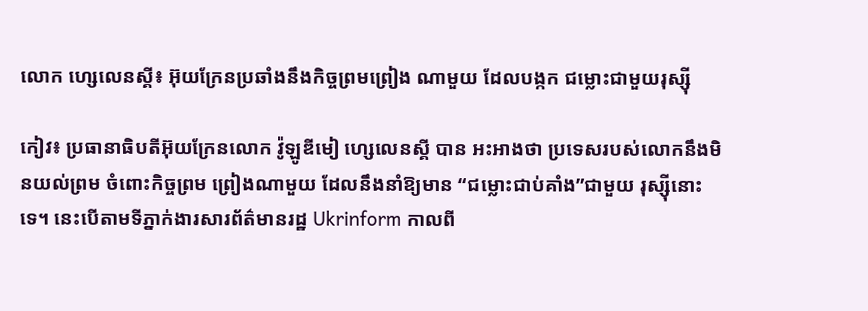លោក ហ្សេលេនស្គី៖ អ៊ុយក្រែនប្រឆាំងនឹងកិច្ចព្រមព្រៀង ណាមួយ ដែលបង្កក ជម្លោះជាមួយរុស្ស៊ី

កៀវ៖ ប្រធានាធិបតីអ៊ុយក្រែនលោក វ៉ូឡូឌីមៀ ហ្សេលេនស្គី បាន អះអាងថា ប្រទេសរបស់លោកនឹងមិនយល់ព្រម ចំពោះកិច្ចព្រម ព្រៀងណាមួយ ដែលនឹងនាំឱ្យមាន “ជម្លោះជាប់គាំង”ជាមួយ រុស្ស៊ីនោះទេ។ នេះបើតាមទីភ្នាក់ងារសារព័ត៌មានរដ្ឋ Ukrinform កាលពី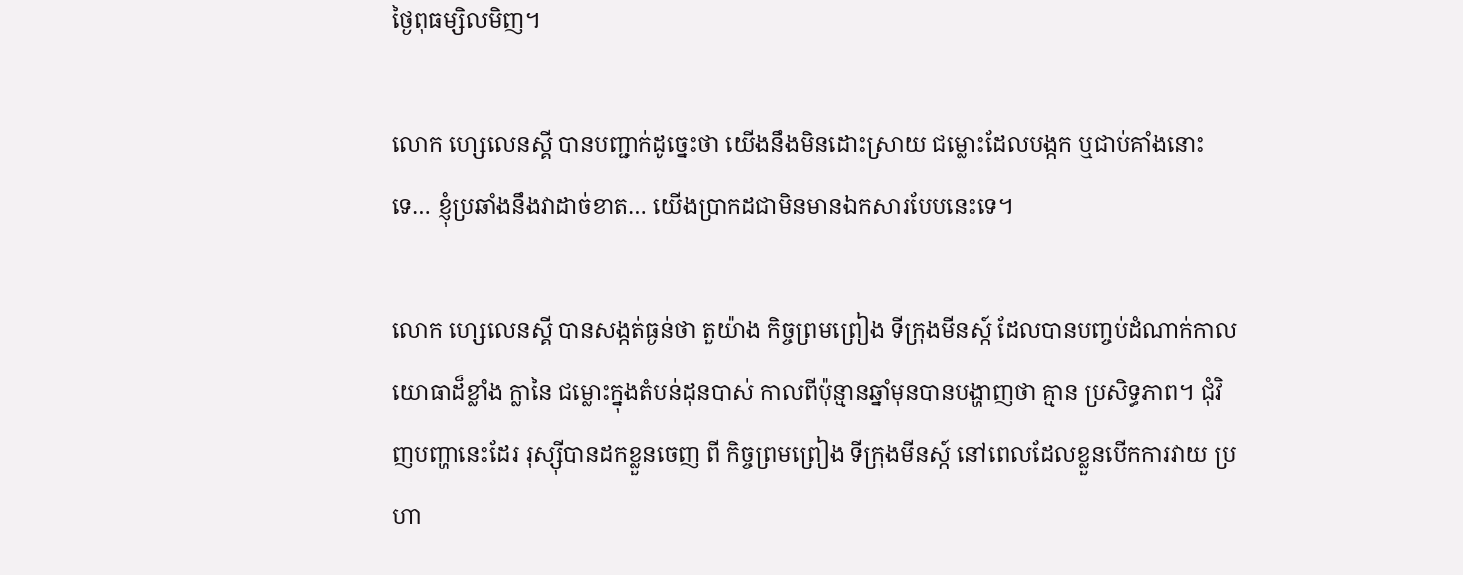ថ្ងៃពុធម្សិលមិញ។

លោក ហ្សេលេនស្គី បានបញ្ជាក់ដូច្នេះថា យើងនឹងមិនដោះស្រាយ ជម្លោះដែលបង្កក ឬជាប់គាំងនោះទេ… ខ្ញុំប្រឆាំងនឹងវាដាច់ខាត… យើងប្រាកដជាមិនមានឯកសារបែបនេះទេ។

លោក ហ្សេលេនស្គី បានសង្កត់ធ្ងន់ថា តួយ៉ាង កិច្ចព្រមព្រៀង ទីក្រុងមីនស្ក៍ ដែលបានបញ្ចប់ដំណាក់កាលយោធាដ៏ខ្លាំង ក្លានៃ ជម្លោះក្នុងតំបន់ដុនបាស់ កាលពីប៉ុន្មានឆ្នាំមុនបានបង្ហាញថា គ្មាន ប្រសិទ្ធភាព។ ជុំវិញបញ្ហានេះដែរ រុស្ស៊ីបានដកខ្លួនចេញ ពី កិច្ចព្រមព្រៀង ទីក្រុងមីនស្ក៍ នៅពេលដែលខ្លួនបើកការវាយ ប្រហា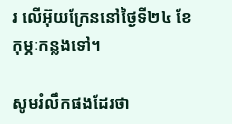រ លើអ៊ុយក្រែននៅថ្ងៃទី២៤ ខែកុម្ភៈកន្លងទៅ។

សូមរំលឹកផងដែរថា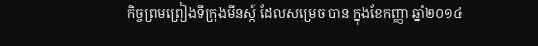កិច្ចព្រមព្រៀងទីក្រុងមីនស្ក៍ ដែលសម្រេច បាន ក្នុងខែកញ្ញា ឆ្នាំ២០១៤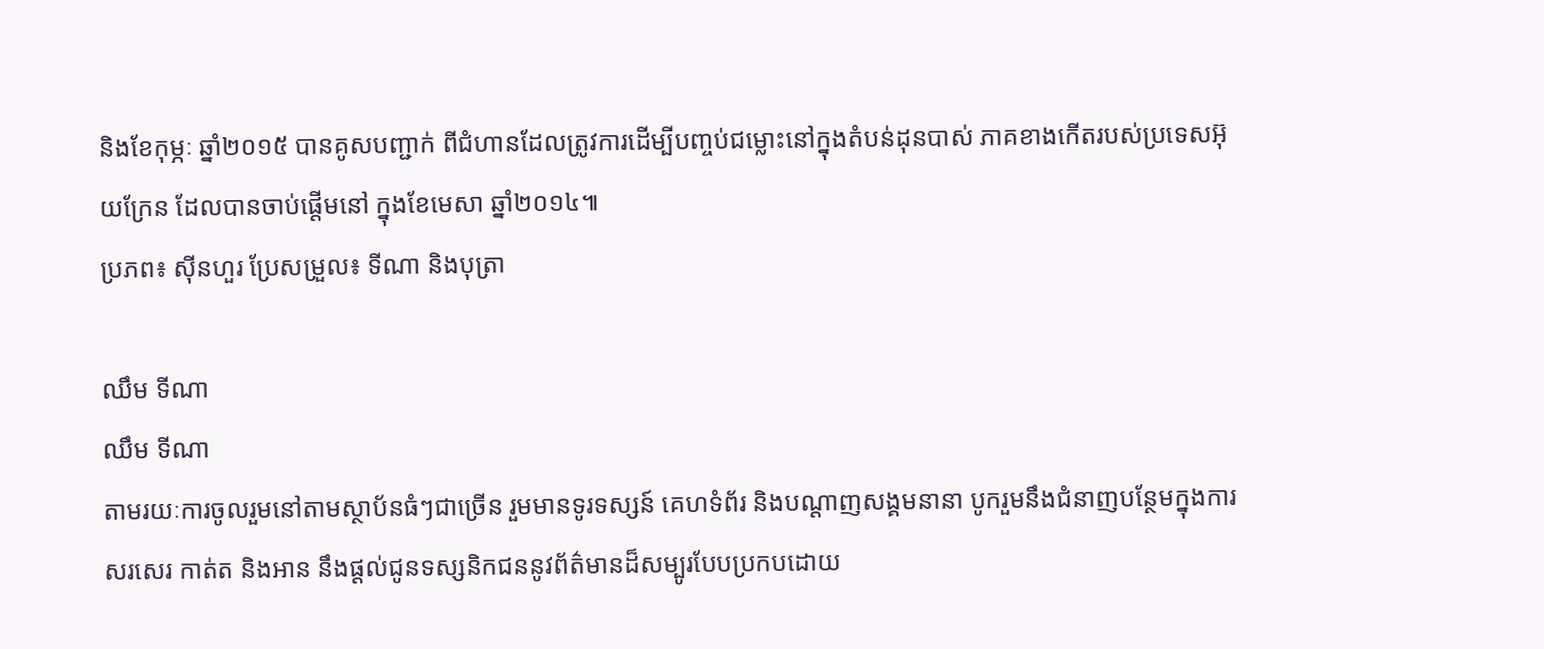និងខែកុម្ភៈ ឆ្នាំ២០១៥ បានគូសបញ្ជាក់ ពីជំហានដែលត្រូវការដើម្បីបញ្ចប់ជម្លោះនៅក្នុងតំបន់ដុនបាស់ ភាគខាងកើតរបស់ប្រទេសអ៊ុយក្រែន ដែលបានចាប់ផ្តើមនៅ ក្នុងខែមេសា ឆ្នាំ២០១៤៕
ប្រភព៖ ស៊ីនហួរ ប្រែសម្រួល៖ ទីណា និងបុត្រា

ឈឹម ទីណា
ឈឹម ទីណា
តាមរយៈការចូលរួមនៅតាមស្ថាប័នធំៗជាច្រើន រួមមានទូរទស្សន៍ គេហទំព័រ និងបណ្តាញសង្គមនានា បូករួមនឹងជំនាញបន្ថែមក្នុងការសរសេរ កាត់ត និងអាន នឹងផ្ដល់ជូនទស្សនិកជននូវព័ត៌មានដ៏សម្បូរបែបប្រកបដោយ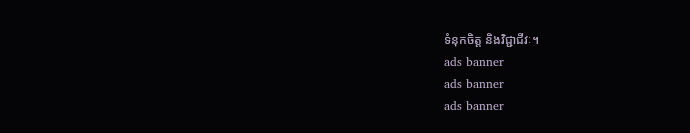ទំនុកចិត្ត និងវិជ្ជាជីវៈ។
ads banner
ads banner
ads banner